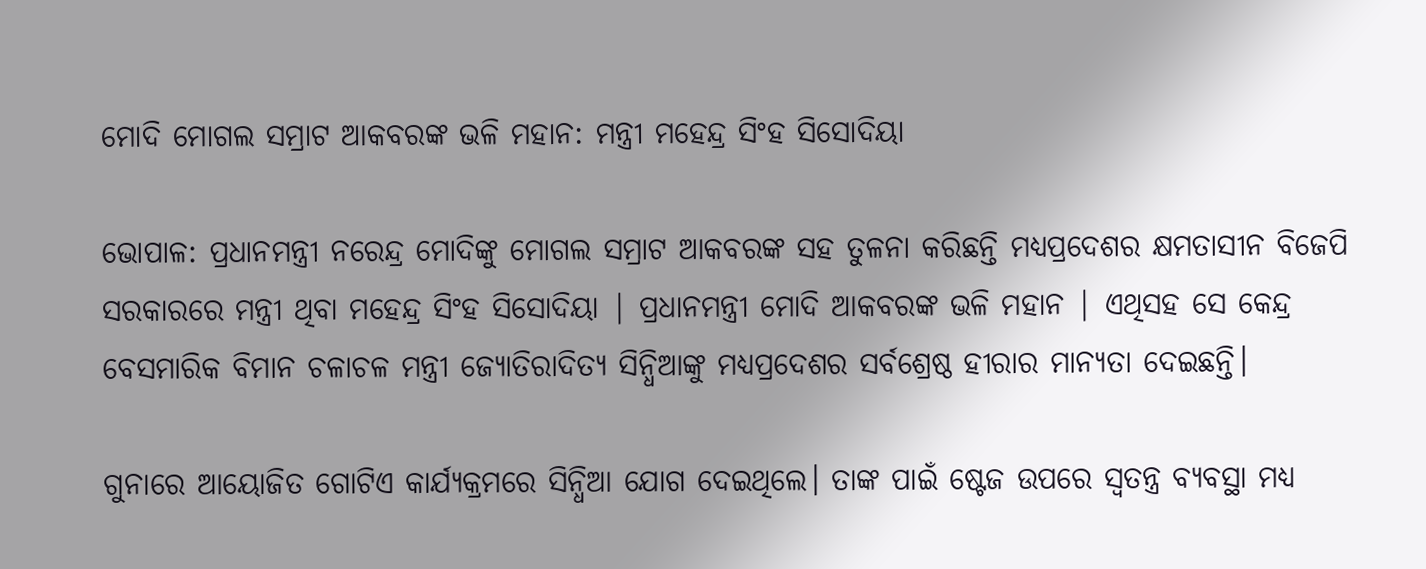ମୋଦି ମୋଗଲ ସମ୍ରାଟ ଆକବରଙ୍କ ଭଳି ମହାନ: ମନ୍ତ୍ରୀ ମହେନ୍ଦ୍ର ସିଂହ ସିସୋଦିୟା

ଭୋପାଳ: ପ୍ରଧାନମନ୍ତ୍ରୀ ନରେନ୍ଦ୍ର ମୋଦିଙ୍କୁ ମୋଗଲ ସମ୍ରାଟ ଆକବରଙ୍କ ସହ ତୁଳନା କରିଛନ୍ତି ମଧ୍ୟପ୍ରଦେଶର କ୍ଷମତାସୀନ ବିଜେପି ସରକାରରେ ମନ୍ତ୍ରୀ ଥିବା ମହେନ୍ଦ୍ର ସିଂହ ସିସୋଦିୟା | ପ୍ରଧାନମନ୍ତ୍ରୀ ମୋଦି ଆକବରଙ୍କ ଭଳି ମହାନ | ଏଥିସହ ସେ କେନ୍ଦ୍ର ବେସମାରିକ ବିମାନ ଚଳାଚଳ ମନ୍ତ୍ରୀ ଜ୍ୟୋତିରାଦିତ୍ୟ ସିନ୍ଧିଆଙ୍କୁ ମଧ୍ୟପ୍ରଦେଶର ସର୍ବଶ୍ରେଷ୍ଠ ହୀରାର ମାନ୍ୟତା ଦେଇଛନ୍ତି।

ଗୁନାରେ ଆୟୋଜିତ ଗୋଟିଏ କାର୍ଯ୍ୟକ୍ରମରେ ସିନ୍ଧିଆ ଯୋଗ ଦେଇଥିଲେ। ତାଙ୍କ ପାଇଁ ଷ୍ଟେଜ ଉପରେ ସ୍ୱତନ୍ତ୍ର ବ୍ୟବସ୍ଥା ମଧ୍ୟ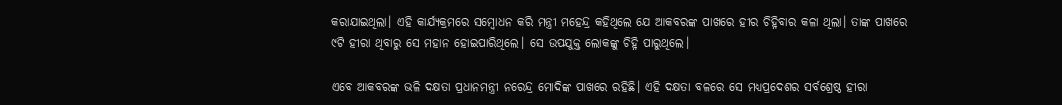କରାଯାଇଥିଲା। ଏହି କାର୍ଯ୍ୟକ୍ରମରେ ସମ୍ବୋଧନ କରି ମନ୍ତ୍ରୀ ମହେନ୍ଦ୍ର କହିଥିଲେ ଯେ ଆକବରଙ୍କ ପାଖରେ ହୀର ଚିହ୍ନିବାର କଳା ଥିଲା। ତାଙ୍କ ପାଖରେ ୯ଟି ହୀରା ଥିବାରୁ ସେ ମହାନ ହୋଇପାରିଥିଲେ। ସେ ଉପଯୁକ୍ତ ଲୋକଙ୍କୁ ଚିହ୍ନି ପାରୁଥିଲେ।

ଏବେ ଆକବରଙ୍କ ଭଳି ଦକ୍ଷତା ପ୍ରଧାନମନ୍ତ୍ରୀ ନରେନ୍ଦ୍ର ମୋଦିଙ୍କ ପାଖରେ ରହିଛି। ଏହି ଦକ୍ଷତା ବଳରେ ସେ ମଧ୍ୟପ୍ରଦେଶର ସର୍ବଶ୍ରେଷ୍ଠ ହୀରା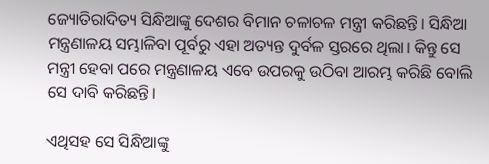ଜ୍ୟୋତିରାଦିତ୍ୟ ସିନ୍ଧିଆଙ୍କୁ ଦେଶର ବିମାନ ଚଳାଚଳ ମନ୍ତ୍ରୀ କରିଛନ୍ତି। ସିନ୍ଧିଆ ମନ୍ତ୍ରଣାଳୟ ସମ୍ଭାଳିବା ପୂର୍ବରୁ ଏହା ଅତ୍ୟନ୍ତ ଦୁର୍ବଳ ସ୍ତରରେ ଥିଲା। କିନ୍ତୁ ସେ ମନ୍ତ୍ରୀ ହେବା ପରେ ମନ୍ତ୍ରଣାଳୟ ଏବେ ଉପରକୁ ଉଠିବା ଆରମ୍ଭ କରିଛି ବୋଲି ସେ ଦାବି କରିଛନ୍ତି।

ଏଥିସହ ସେ ସିନ୍ଧିଆଙ୍କୁ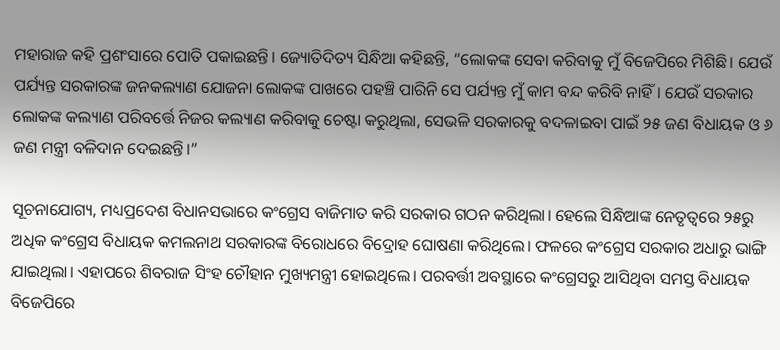ମହାରାଜ କହି ପ୍ରଶଂସାରେ ପୋତି ପକାଇଛନ୍ତି। ଜ୍ୟୋତିଦିତ୍ୟ ସିନ୍ଧିଆ କହିଛନ୍ତି, “ଲୋକଙ୍କ ସେବା କରିବାକୁ ମୁଁ ବିଜେପିରେ ମିଶିଛି। ଯେଉଁ ପର୍ଯ୍ୟନ୍ତ ସରକାରଙ୍କ ଜନକଲ୍ୟାଣ ଯୋଜନା ଲୋକଙ୍କ ପାଖରେ ପହଞ୍ଚି ପାରିନି ସେ ପର୍ଯ୍ୟନ୍ତ ମୁଁ କାମ ବନ୍ଦ କରିବି ନାହିଁ। ଯେଉଁ ସରକାର ଲୋକଙ୍କ କଲ୍ୟାଣ ପରିବର୍ତ୍ତେ ନିଜର କଲ୍ୟାଣ କରିବାକୁ ଚେଷ୍ଟା କରୁଥିଲା, ସେଭଳି ସରକାରକୁ ବଦଳାଇବା ପାଇଁ ୨୫ ଜଣ ବିଧାୟକ ଓ ୬ ଜଣ ମନ୍ତ୍ରୀ ବଳିଦାନ ଦେଇଛନ୍ତି।”

ସୂଚନାଯୋଗ୍ୟ, ମଧ୍ୟପ୍ରଦେଶ ବିଧାନସଭାରେ କଂଗ୍ରେସ ବାଜିମାତ କରି ସରକାର ଗଠନ କରିଥିଲା। ହେଲେ ସିନ୍ଧିଆଙ୍କ ନେତୃତ୍ୱରେ ୨୫ରୁ ଅଧିକ କଂଗ୍ରେସ ବିଧାୟକ କମଲନାଥ ସରକାରଙ୍କ ବିରୋଧରେ ବିଦ୍ରୋହ ଘୋଷଣା କରିଥିଲେ। ଫଳରେ କଂଗ୍ରେସ ସରକାର ଅଧାରୁ ଭାଙ୍ଗି ଯାଇଥିଲା। ଏହାପରେ ଶିବରାଜ ସିଂହ ଚୌହାନ ମୁଖ୍ୟମନ୍ତ୍ରୀ ହୋଇଥିଲେ। ପରବର୍ତ୍ତୀ ଅବସ୍ଥାରେ କଂଗ୍ରେସରୁ ଆସିଥିବା ସମସ୍ତ ବିଧାୟକ ବିଜେପିରେ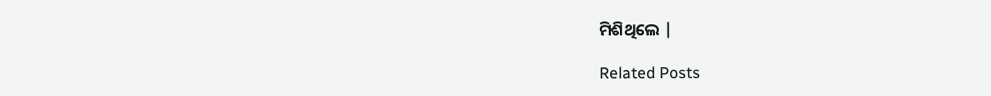ମିଶିଥିଲେ |

Related Posts